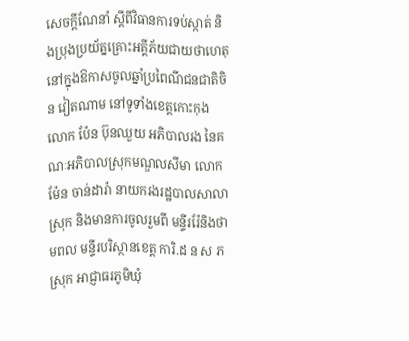សេចក្តីណែនាំ ស្តីពីវិធានការទប់ស្កាត់ និងប្រុងប្រយ័ត្នគ្រោះអគ្គីភ័យជាយថាហេតុ នៅក្នុងឱកាសចូលឆ្នាំប្រពៃណីជនជាតិចិន វៀតណាម នៅទូទាំងខេត្តកោះកុង
លោក ប៉ែន ប៊ុនឈួយ អភិបាលរង នៃគណៈអភិបាលស្រុកមណ្ឌលសីមា លោក ម៉ែន ចាន់ដារ៉ា នាយករងរដ្ឋបាលសាលាស្រុក និងមានការចូលរួមពី មន្ទីររ៉ែនិងថាមពល មន្ទីរបរិស្ថានខេត្ត ការិ.ដ ន ស ភ ស្រុក អាជ្ញាធរភូមិឃុំ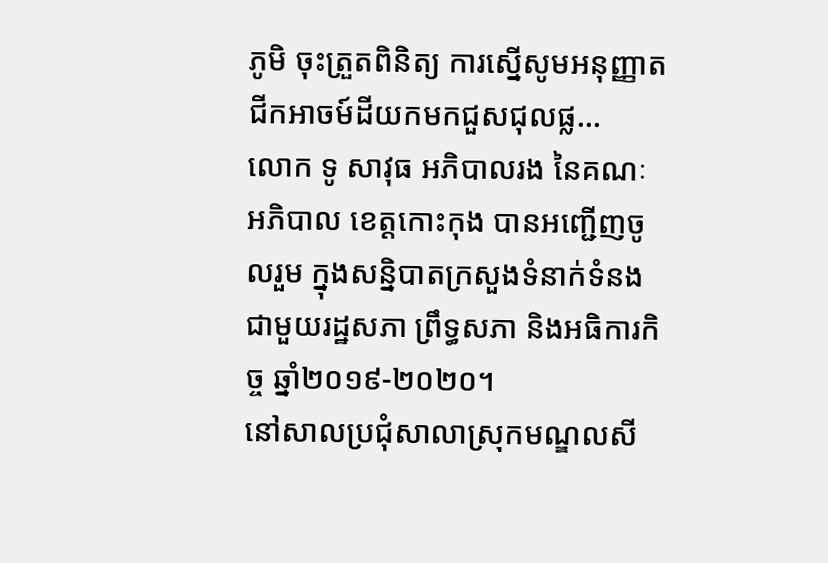ភូមិ ចុះត្រួតពិនិត្យ ការស្នើសូមអនុញ្ញាតជីកអាចម៍ដីយកមកជួសជុលផ្ល...
លោក ទូ សាវុធ អភិបាលរង នៃគណៈអភិបាល ខេត្តកោះកុង បានអញ្ជើញចូលរួម ក្នុងសន្និបាតក្រសួងទំនាក់ទំនង ជាមួយរដ្ឋសភា ព្រឹទ្ធសភា និងអធិការកិច្ច ឆ្នាំ២០១៩-២០២០។
នៅសាលប្រជុំសាលាស្រុកមណ្ឌលសី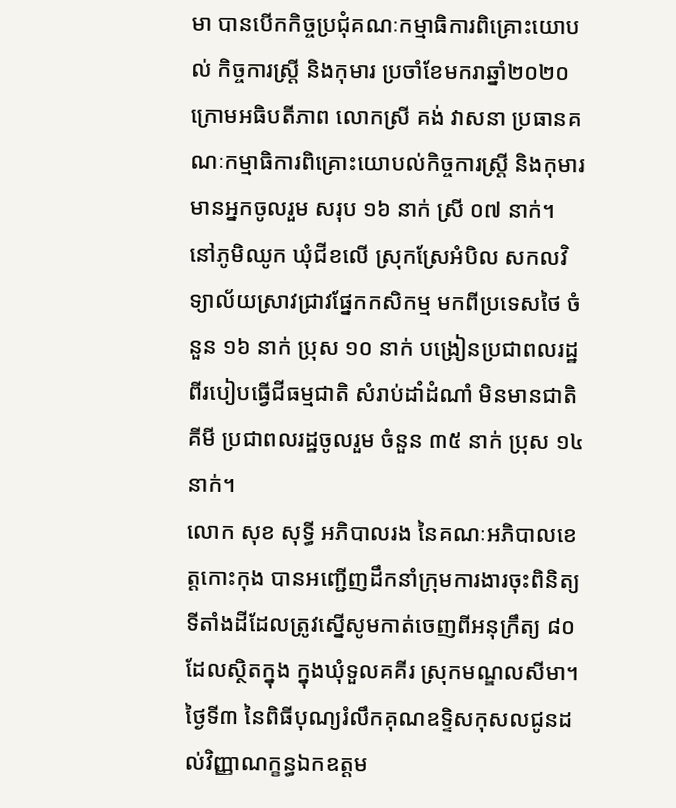មា បានបើកកិច្ចប្រជុំគណៈកម្មាធិការពិគ្រោះយោបល់ កិច្ចការស្ដ្រី និងកុមារ ប្រចាំខែមករាឆ្នាំ២០២០ ក្រោមអធិបតីភាព លោកស្រី គង់ វាសនា ប្រធានគណៈកម្មាធិការពិគ្រោះយោបល់កិច្ចការស្ដ្រី និងកុមារ មានអ្នកចូលរួម សរុប ១៦ នាក់ ស្រី ០៧ នាក់។
នៅភូមិឈូក ឃុំជីខលើ ស្រុកស្រែអំបិល សកលវិទ្យាល័យស្រាវជ្រាវផ្នែកកសិកម្ម មកពីប្រទេសថៃ ចំនួន ១៦ នាក់ ប្រុស ១០ នាក់ បង្រៀនប្រជាពលរដ្ឋ ពីរបៀបធ្វើជីធម្មជាតិ សំរាប់ដាំដំណាំ មិនមានជាតិគីមី ប្រជាពលរដ្ឋចូលរួម ចំនួន ៣៥ នាក់ ប្រុស ១៤ នាក់។
លោក សុខ សុទ្ធី អភិបាលរង នៃគណៈអភិបាលខេត្តកោះកុង បានអញ្ជើញដឹកនាំក្រុមការងារចុះពិនិត្យទីតាំងដីដែលត្រូវស្នើសូមកាត់ចេញពីអនុក្រឹត្យ ៨០ ដែលស្ថិតក្នុង ក្នុងឃុំទួលគគីរ ស្រុកមណ្ឌលសីមា។
ថ្ងៃទី៣ នៃពិធីបុណ្យរំលឹកគុណឧទ្ទិសកុសលជូនដល់វិញ្ញាណក្ខន្ធឯកឧត្តម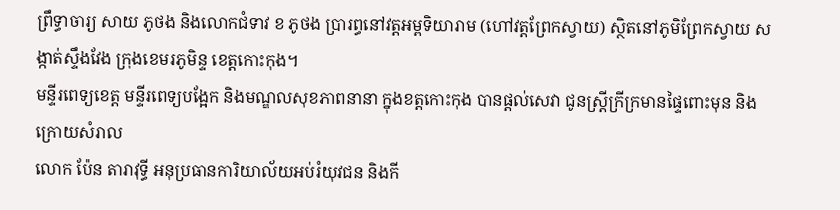ព្រឹទ្ធាចារ្យ សាយ ភូថង និងលោកជំទាវ ខ ភូថង ប្រារព្ធនៅវត្តអម្ពទិយារាម (ហៅវត្តព្រែកស្វាយ) ស្ថិតនៅភូមិព្រែកស្វាយ សង្កាត់ស្ទឹងវែង ក្រុងខេមរភូមិន្ទ ខេត្តកោះកុង។
មន្ទីរពេទ្យខេត្ត មន្ទីរពេទ្យបង្អែក និងមណ្ឌលសុខភាពនានា ក្នុងខត្តកោះកុង បានផ្តល់សេវា ជូនស្ត្រីក្រីក្រមានផ្ទៃពោះមុន និងក្រោយសំរាល
លោក ប៉ែន តារាវុទ្ធី អនុប្រធានការិយាល័យអប់រំយុវជន និងកី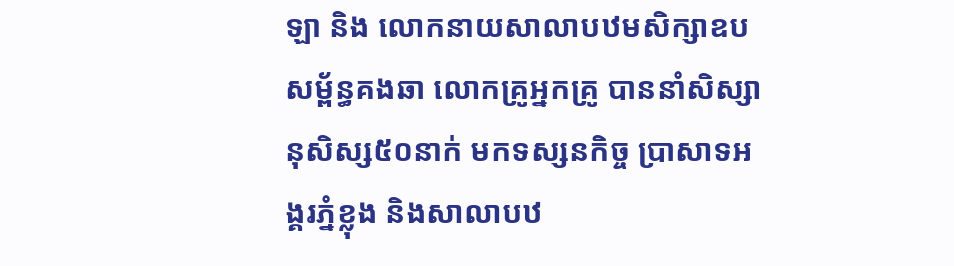ឡា និង លោកនាយសាលាបឋមសិក្សាឧបសម័្ពន្ធគងឆា លោកគ្រូអ្នកគ្រូ បាននាំសិស្សានុសិស្ស៥០នាក់ មកទស្សនកិច្ច ប្រាសាទអង្គរភ្នំខ្លុង និងសាលាបឋ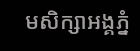មសិក្សាអង្គភ្នំ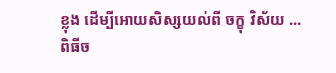ខ្លុង ដេីម្បីអោយសិស្សយល់ពី ចក្ខុ វិស័យ ...
ពិធីច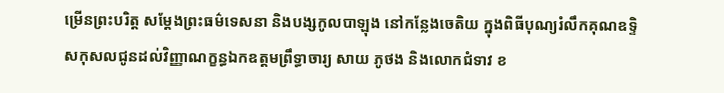ម្រើនព្រះបរិត្ត សម្តែងព្រះធម៌ទេសនា និងបង្សកូលបាឡុង នៅកន្លែងចេតិយ ក្នុងពិធីបុណ្យរំលឹកគុណឧទ្ទិសកុសលជូនដល់វិញ្ញាណក្ខន្ធឯកឧត្តមព្រឹទ្ធាចារ្យ សាយ ភូថង និងលោកជំទាវ ខ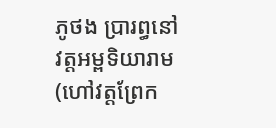ភូថង ប្រារព្ធនៅវត្តអម្ពទិយារាម (ហៅវត្តព្រែក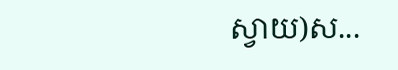ស្វាយ)ស...